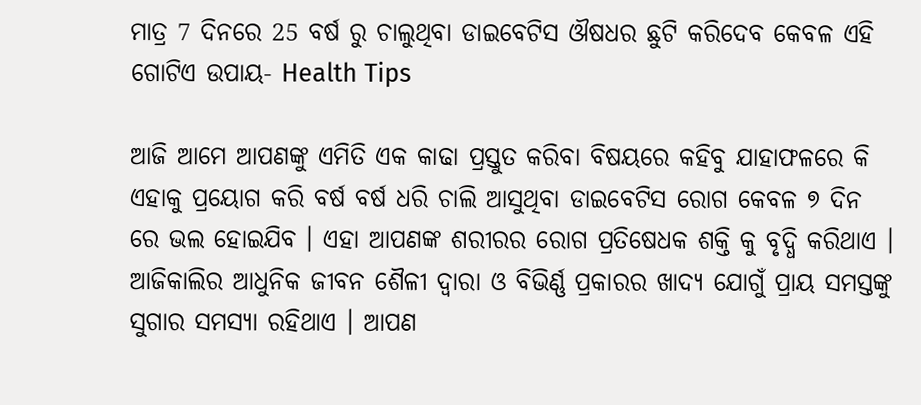ମାତ୍ର 7 ଦିନରେ 25 ବର୍ଷ ରୁ ଚାଲୁଥିବା ଡାଇବେଟିସ ଔଷଧର ଛୁଟି କରିଦେବ କେବଳ ଏହି ଗୋଟିଏ ଉପାୟ- Health Tips

ଆଜି ଆମେ ଆପଣଙ୍କୁ ଏମିତି ଏକ କାଢା ପ୍ରସ୍ତୁତ କରିବା ବିଷୟରେ କହିବୁ ଯାହାଫଳରେ କି ଏହାକୁ ପ୍ରୟୋଗ କରି ବର୍ଷ ବର୍ଷ ଧରି ଚାଲି ଆସୁଥିବା ଡାଇବେଟିସ ରୋଗ କେବଳ ୭ ଦିନ ରେ ଭଲ ହୋଇଯିବ । ଏହା ଆପଣଙ୍କ ଶରୀରର ରୋଗ ପ୍ରତିଷେଧକ ଶକ୍ତି କୁ ବୃଦ୍ଧି କରିଥାଏ । ଆଜିକାଲିର ଆଧୁନିକ ଜୀବନ ଶୈଳୀ ଦ୍ଵାରା ଓ ବିଭିର୍ଣ୍ଣ ପ୍ରକାରର ଖାଦ୍ୟ ଯୋଗୁଁ ପ୍ରାୟ ସମସ୍ତଙ୍କୁ ସୁଗାର ସମସ୍ଯା ରହିଥାଏ । ଆପଣ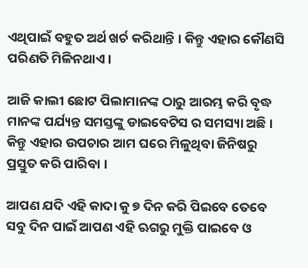ଏଥିପାଇଁ ବହୁତ ଅର୍ଥ ଖର୍ଚ କରିଥାନ୍ତି । କିନ୍ତୁ ଏହାର କୌଣସି ପରିଣତି ମିଳିନଥାଏ ।

ଆଜି କାଲୀ ଛୋଟ ପିଲାମାନଙ୍କ ଠାରୁ ଆରମ୍ଭ କରି ବୃଦ୍ଧ ମାନଙ୍କ ପର୍ଯ୍ୟନ୍ତ ସମସ୍ତଙ୍କୁ ଡାଇବେଟିସ ର ସମସ୍ୟା ଅଛି । କିନ୍ତୁ ଏହାର ଉପଚାର ଆମ ଘରେ ମିଳୁଥିବା ଜିନିଷରୁ ପ୍ରସ୍ତୁତ କରି ପାରିବା ।

ଆପଣ ଯଦି ଏହି କାଦା କୁ ୭ ଦିନ କରି ପିଇବେ ତେବେ ସବୁ ଦିନ ପାଇଁ ଆପଣ ଏହି ଋଗରୁ ମୁକ୍ତି ପାଇବେ ଓ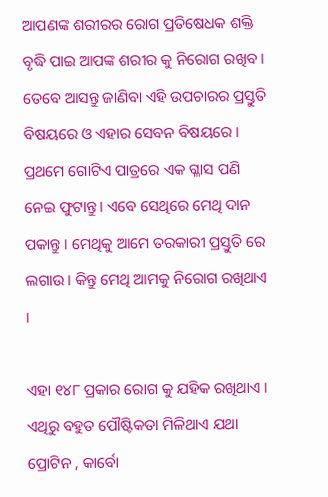ଆପଣଙ୍କ ଶରୀରର ରୋଗ ପ୍ରତିଷେଧକ ଶକ୍ତି ବୃଦ୍ଧି ପାଇ ଆପଙ୍କ ଶରୀର କୁ ନିରୋଗ ରଖିବ । ତେବେ ଆସନ୍ତୁ ଜାଣିବା ଏହି ଉପଚାରର ପ୍ରସ୍ତୁତି ବିଷୟରେ ଓ ଏହାର ସେବନ ବିଷୟରେ । ପ୍ରଥମେ ଗୋଟିଏ ପାତ୍ରରେ ଏକ ଗ୍ଳାସ ପଣି ନେଇ ଫୁଟାନ୍ତୁ । ଏବେ ସେଥିରେ ମେଥି ଦାନ ପକାନ୍ତୁ । ମେଥିକୁ ଆମେ ତରକାରୀ ପ୍ରସ୍ତୁତି ରେ ଲଗାଉ । କିନ୍ତୁ ମେଥି ଆମକୁ ନିରୋଗ ରଖିଥାଏ ।

ଏହା ୧୪୮ ପ୍ରକାର ରୋଗ କୁ ଯହିକ ରଖିଥାଏ । ଏଥିରୁ ବହୁତ ପୌଷ୍ଟିକତା ମିଳିଥାଏ ଯଥା ପ୍ରୋଟିନ , କାର୍ବୋ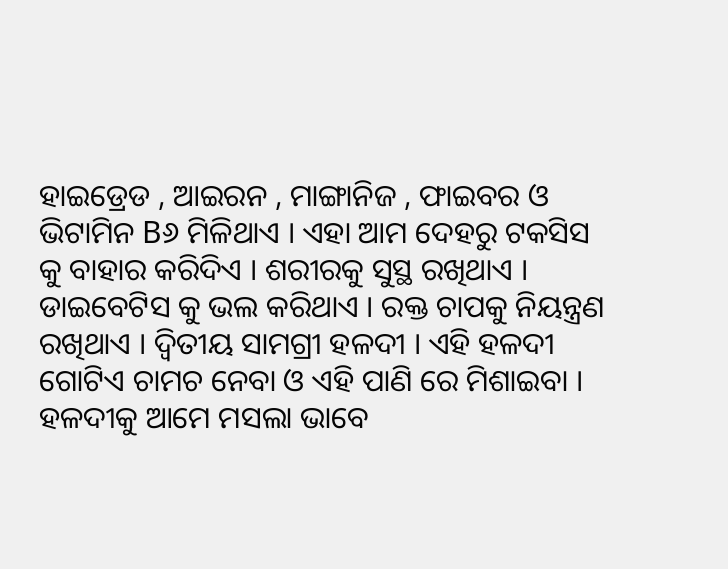ହାଇଡ୍ରେଡ , ଆଇରନ , ମାଙ୍ଗାନିଜ , ଫାଇବର ଓ ଭିଟାମିନ B୬ ମିଳିଥାଏ । ଏହା ଆମ ଦେହରୁ ଟକସିସ କୁ ବାହାର କରିଦିଏ । ଶରୀରକୁ ସୁସ୍ଥ ରଖିଥାଏ । ଡାଇବେଟିସ କୁ ଭଲ କରିଥାଏ । ରକ୍ତ ଚାପକୁ ନିୟନ୍ତ୍ରଣ ରଖିଥାଏ । ଦ୍ଵିତୀୟ ସାମଗ୍ରୀ ହଳଦୀ । ଏହି ହଳଦୀ ଗୋଟିଏ ଚାମଚ ନେବା ଓ ଏହି ପାଣି ରେ ମିଶାଇବା । ହଳଦୀକୁ ଆମେ ମସଲା ଭାବେ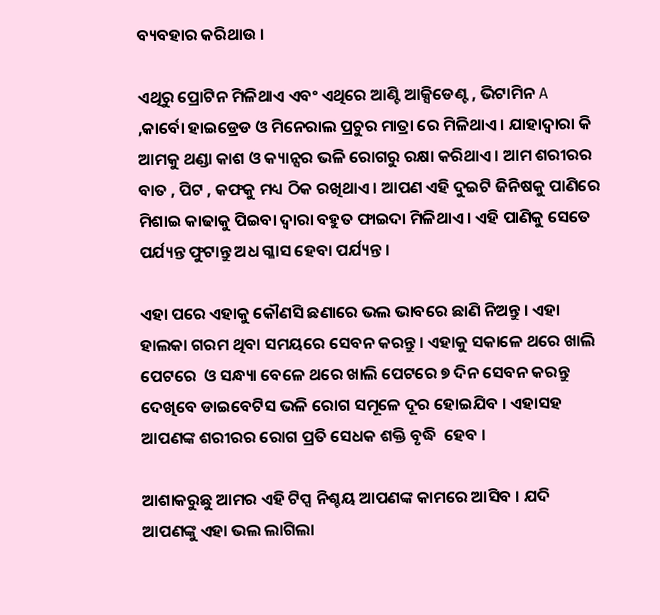ବ୍ୟବହାର କରିଥାଉ ।

ଏଥିରୁ ପ୍ରୋଟିନ ମିଳିଥାଏ ଏବଂ ଏଥିରେ ଆଣ୍ଟି ଆକ୍ସିଡେଣ୍ଟ , ଭିଟାମିନ A ,କାର୍ବୋ ହାଇଡ୍ରେଡ ଓ ମିନେରାଲ ପ୍ରଚୁର ମାତ୍ରା ରେ ମିଳିଥାଏ । ଯାହାଦ୍ୱାରା କି ଆମକୁ ଥଣ୍ଡା କାଶ ଓ କ୍ୟାନ୍ସର ଭଳି ରୋଗରୁ ରକ୍ଷା କରିଥାଏ । ଆମ ଶରୀରର ବାତ , ପିଟ , କଫକୁ ମଧ୍ୟ ଠିକ ରଖିଥାଏ । ଆପଣ ଏହି ଦୁଇଟି ଜିନିଷକୁ ପାଣିରେ ମିଶାଇ କାଢାକୁ ପିଇବା ଦ୍ଵାରା ବହୁତ ଫାଇଦା ମିଳିଥାଏ । ଏହି ପାଣିକୁ ସେତେ ପର୍ଯ୍ୟନ୍ତ ଫୁଟାନ୍ତୁ ଅଧ ଗ୍ଳାସ ହେବା ପର୍ଯ୍ୟନ୍ତ ।

ଏହା ପରେ ଏହାକୁ କୌଣସି ଛଣାରେ ଭଲ ଭାବରେ ଛାଣି ନିଅନ୍ତୁ । ଏହା ହାଲକା ଗରମ ଥିବା ସମୟରେ ସେବନ କରନ୍ତୁ । ଏହାକୁ ସକାଳେ ଥରେ ଖାଲି ପେଟରେ  ଓ ସନ୍ଧ୍ୟା ବେଳେ ଥରେ ଖାଲି ପେଟରେ ୭ ଦିନ ସେବନ କରନ୍ତୁ ଦେଖିବେ ଡାଇବେଟିସ ଭଳି ରୋଗ ସମୂଳେ ଦୂର ହୋଇଯିବ । ଏହାସହ ଆପଣଙ୍କ ଶରୀରର ରୋଗ ପ୍ରତି ସେଧକ ଶକ୍ତି ବୃଦ୍ଧି  ହେବ ।

ଆଶାକରୁଛୁ ଆମର ଏହି ଟିପ୍ସ ନିଶ୍ଚୟ ଆପଣଙ୍କ କାମରେ ଆସିବ । ଯଦି ଆପଣଙ୍କୁ ଏହା ଭଲ ଲାଗିଲା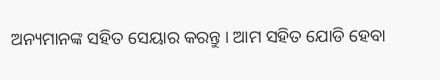ଅନ୍ୟମାନଙ୍କ ସହିତ ସେୟାର କରନ୍ତୁ । ଆମ ସହିତ ଯୋଡି ହେବା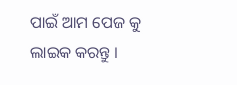ପାଇଁ ଆମ ପେଜ କୁ ଲାଇକ କରନ୍ତୁ ।